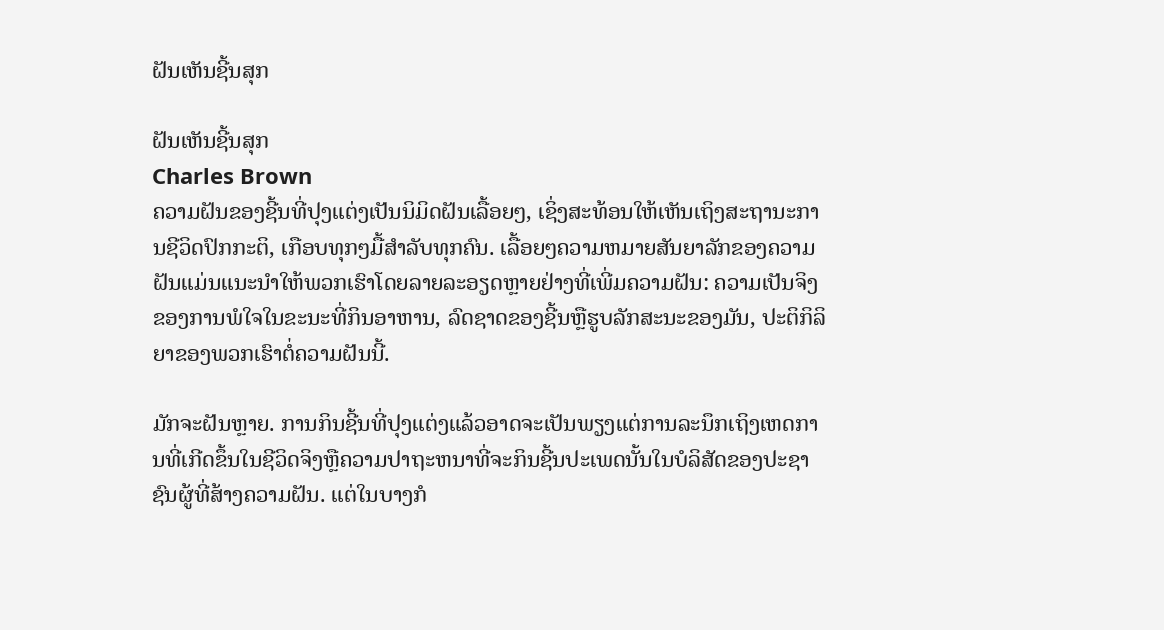ຝັນເຫັນຊີ້ນສຸກ

ຝັນເຫັນຊີ້ນສຸກ
Charles Brown
ຄວາມຝັນຂອງຊີ້ນທີ່ປຸງແຕ່ງເປັນນິມິດຝັນເລື້ອຍໆ, ເຊິ່ງສະທ້ອນໃຫ້ເຫັນເຖິງສະຖານະການຊີວິດປົກກະຕິ, ເກືອບທຸກໆມື້ສໍາລັບທຸກຄົນ. ເລື້ອຍໆຄວາມຫມາຍສັນຍາລັກຂອງຄວາມຝັນແມ່ນແນະນໍາໃຫ້ພວກເຮົາໂດຍລາຍລະອຽດຫຼາຍຢ່າງທີ່ເພີ່ມຄວາມຝັນ: ຄວາມເປັນຈິງຂອງການພໍໃຈໃນຂະນະທີ່ກິນອາຫານ, ລົດຊາດຂອງຊີ້ນຫຼືຮູບລັກສະນະຂອງມັນ, ປະຕິກິລິຍາຂອງພວກເຮົາຕໍ່ຄວາມຝັນນີ້.

ມັກຈະຝັນຫຼາຍ. ການກິນຊີ້ນທີ່ປຸງແຕ່ງແລ້ວອາດຈະເປັນພຽງແຕ່ການລະນຶກເຖິງເຫດການທີ່ເກີດຂຶ້ນໃນຊີວິດຈິງຫຼືຄວາມປາຖະຫນາທີ່ຈະກິນຊີ້ນປະເພດນັ້ນໃນບໍລິສັດຂອງປະຊາຊົນຜູ້ທີ່ສ້າງຄວາມຝັນ. ແຕ່ໃນບາງກໍ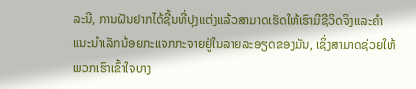ລະນີ, ການຝັນຢາກໄດ້ຊີ້ນທີ່ປຸງແຕ່ງແລ້ວສາມາດເຮັດໃຫ້ເຮົາມີຊີວິດຈິງແລະຄໍາແນະນໍາເລັກນ້ອຍກະແຈກກະຈາຍຢູ່ໃນລາຍລະອຽດຂອງມັນ, ເຊິ່ງສາມາດຊ່ວຍໃຫ້ພວກເຮົາເຂົ້າໃຈບາງ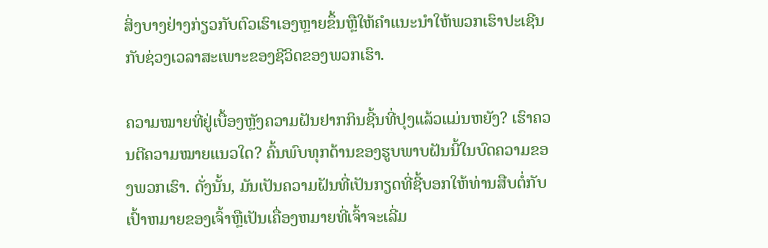ສິ່ງບາງຢ່າງກ່ຽວກັບຕົວເຮົາເອງຫຼາຍຂຶ້ນຫຼືໃຫ້ຄໍາແນະນໍາໃຫ້ພວກເຮົາປະເຊີນກັບຊ່ວງເວລາສະເພາະຂອງຊີວິດຂອງພວກເຮົາ.

ຄວາມໝາຍທີ່ຢູ່ເບື້ອງຫຼັງຄວາມຝັນຢາກກິນຊີ້ນທີ່ປຸງແລ້ວແມ່ນຫຍັງ? ເຮົາຄວນຕີຄວາມໝາຍແນວໃດ? ຄົ້ນພົບທຸກດ້ານຂອງຮູບພາບຝັນນີ້ໃນບົດຄວາມຂອງພວກເຮົາ. ດັ່ງນັ້ນ, ມັນເປັນຄວາມຝັນທີ່ເປັນກຽດທີ່ຊີ້ບອກໃຫ້ທ່ານສືບຕໍ່ກັບເປົ້າຫມາຍຂອງເຈົ້າຫຼືເປັນເຄື່ອງຫມາຍທີ່ເຈົ້າຈະເລີ່ມ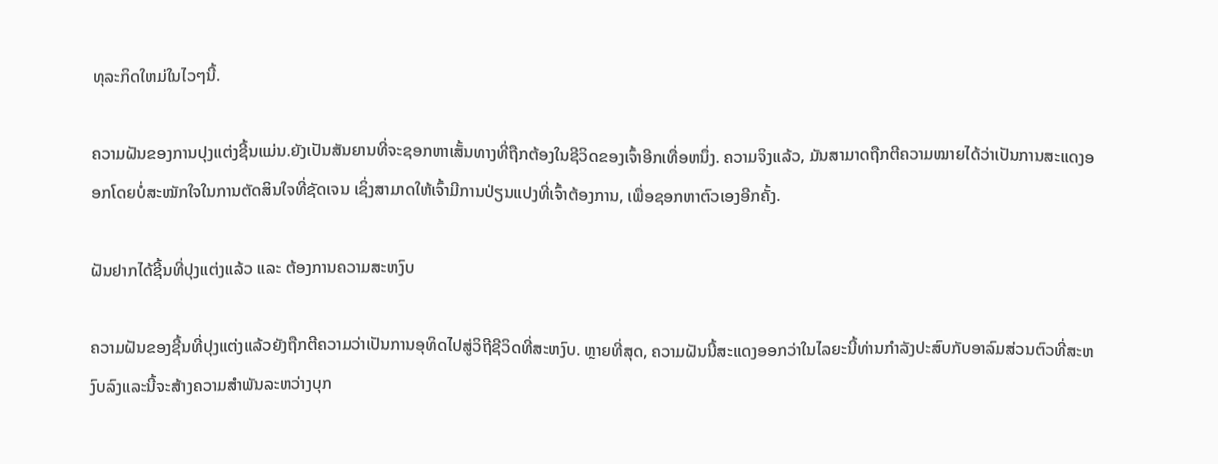ທຸລະກິດໃຫມ່ໃນໄວໆນີ້.

ຄວາມຝັນຂອງການປຸງແຕ່ງຊີ້ນແມ່ນ.ຍັງເປັນສັນຍານທີ່ຈະຊອກຫາເສັ້ນທາງທີ່ຖືກຕ້ອງໃນຊີວິດຂອງເຈົ້າອີກເທື່ອຫນຶ່ງ. ຄວາມຈິງແລ້ວ, ມັນສາມາດຖືກຕີຄວາມໝາຍໄດ້ວ່າເປັນການສະແດງອອກໂດຍບໍ່ສະໝັກໃຈໃນການຕັດສິນໃຈທີ່ຊັດເຈນ ເຊິ່ງສາມາດໃຫ້ເຈົ້າມີການປ່ຽນແປງທີ່ເຈົ້າຕ້ອງການ, ເພື່ອຊອກຫາຕົວເອງອີກຄັ້ງ.

ຝັນຢາກໄດ້ຊີ້ນທີ່ປຸງແຕ່ງແລ້ວ ແລະ ຕ້ອງການຄວາມສະຫງົບ

ຄວາມຝັນຂອງຊີ້ນທີ່ປຸງແຕ່ງແລ້ວຍັງຖືກຕີຄວາມວ່າເປັນການອຸທິດໄປສູ່ວິຖີຊີວິດທີ່ສະຫງົບ. ຫຼາຍທີ່ສຸດ, ຄວາມຝັນນີ້ສະແດງອອກວ່າໃນໄລຍະນີ້ທ່ານກໍາລັງປະສົບກັບອາລົມສ່ວນຕົວທີ່ສະຫງົບລົງແລະນີ້ຈະສ້າງຄວາມສໍາພັນລະຫວ່າງບຸກ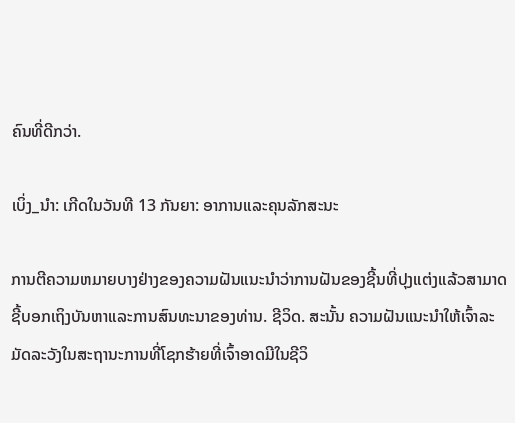ຄົນທີ່ດີກວ່າ.

ເບິ່ງ_ນຳ: ເກີດໃນວັນທີ 13 ກັນຍາ: ອາການແລະຄຸນລັກສະນະ

ການຕີຄວາມຫມາຍບາງຢ່າງຂອງຄວາມຝັນແນະນໍາວ່າການຝັນຂອງຊີ້ນທີ່ປຸງແຕ່ງແລ້ວສາມາດຊີ້ບອກເຖິງບັນຫາແລະການສົນທະນາຂອງທ່ານ. ຊີວິດ. ສະນັ້ນ ຄວາມຝັນແນະນຳໃຫ້ເຈົ້າລະມັດລະວັງໃນສະຖານະການທີ່ໂຊກຮ້າຍທີ່ເຈົ້າອາດມີໃນຊີວິ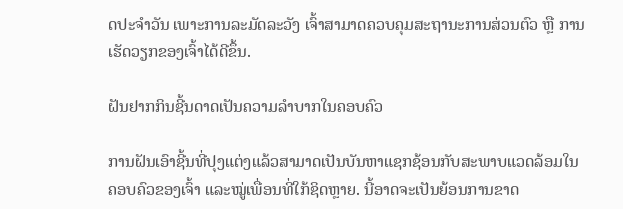ດປະຈຳວັນ ເພາະການລະມັດລະວັງ ເຈົ້າສາມາດຄວບຄຸມສະຖານະການສ່ວນຕົວ ຫຼື ການເຮັດວຽກຂອງເຈົ້າໄດ້ດີຂຶ້ນ.

ຝັນຢາກກິນຊີ້ນດາດເປັນຄວາມລຳບາກໃນຄອບຄົວ

ການຝັນເອົາຊີ້ນທີ່ປຸງແຕ່ງແລ້ວສາມາດເປັນບັນຫາແຊກຊ້ອນກັບສະພາບແວດລ້ອມໃນຄອບຄົວຂອງເຈົ້າ ແລະໝູ່ເພື່ອນທີ່ໃກ້ຊິດຫຼາຍ. ນີ້ອາດຈະເປັນຍ້ອນການຂາດ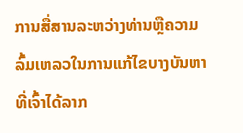ການສື່ສານລະຫວ່າງທ່ານຫຼືຄວາມລົ້ມເຫລວໃນການແກ້ໄຂບາງບັນຫາທີ່ເຈົ້າໄດ້ລາກ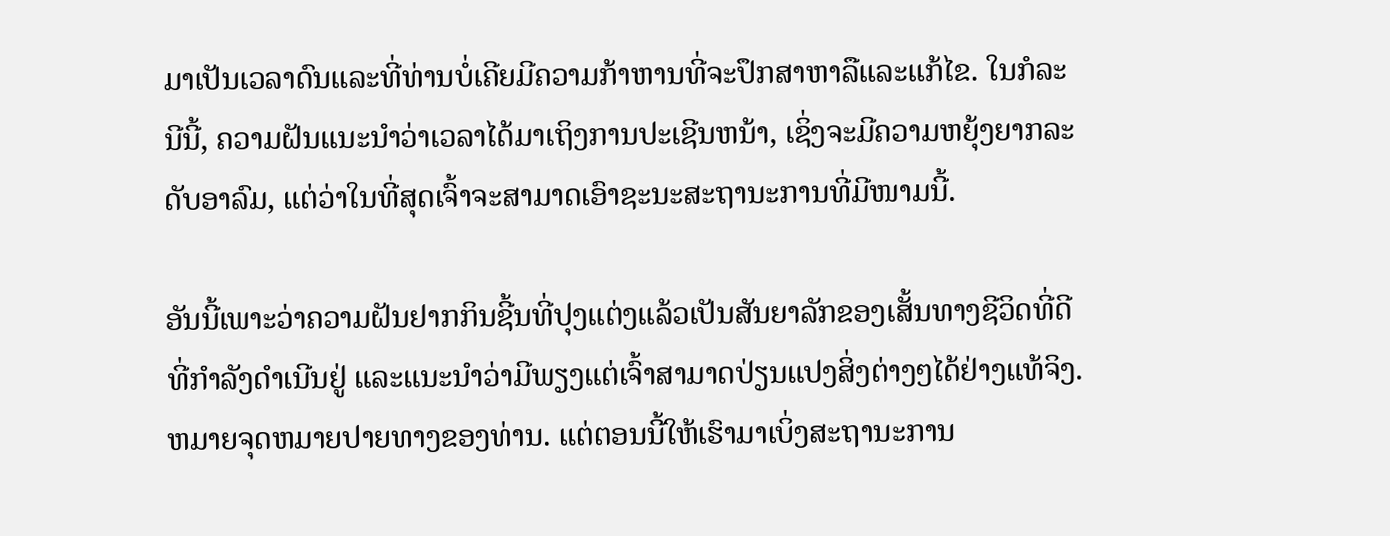ມາເປັນເວລາດົນແລະທີ່ທ່ານບໍ່ເຄີຍມີຄວາມກ້າຫານທີ່ຈະປຶກສາຫາລືແລະແກ້ໄຂ. ໃນກໍລະນີນີ້, ຄວາມຝັນແນະນໍາວ່າເວລາໄດ້ມາເຖິງການປະເຊີນຫນ້າ, ເຊິ່ງຈະມີຄວາມຫຍຸ້ງຍາກລະດັບອາລົມ, ແຕ່ວ່າໃນທີ່ສຸດເຈົ້າຈະສາມາດເອົາຊະນະສະຖານະການທີ່ມີໜາມນີ້.

ອັນນີ້ເພາະວ່າຄວາມຝັນຢາກກິນຊີ້ນທີ່ປຸງແຕ່ງແລ້ວເປັນສັນຍາລັກຂອງເສັ້ນທາງຊີວິດທີ່ດີທີ່ກໍາລັງດໍາເນີນຢູ່ ແລະແນະນໍາວ່າມີພຽງແຕ່ເຈົ້າສາມາດປ່ຽນແປງສິ່ງຕ່າງໆໄດ້ຢ່າງແທ້ຈິງ. ຫມາຍຈຸດຫມາຍປາຍທາງຂອງທ່ານ. ແຕ່ຕອນນີ້ໃຫ້ເຮົາມາເບິ່ງສະຖານະການ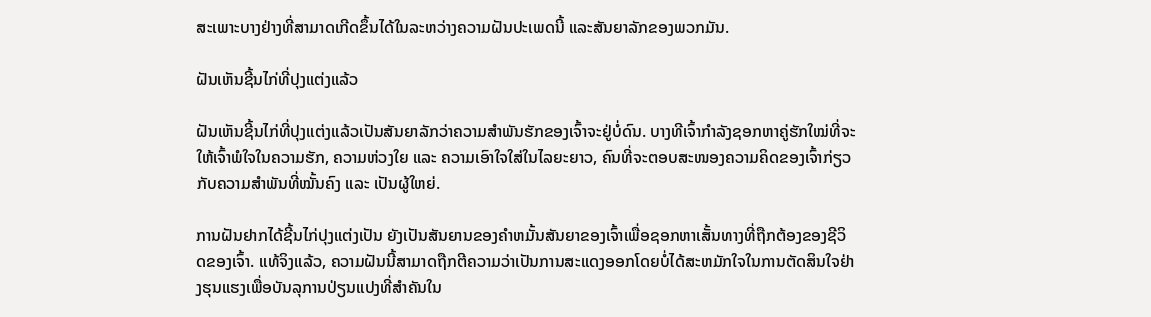ສະເພາະບາງຢ່າງທີ່ສາມາດເກີດຂຶ້ນໄດ້ໃນລະຫວ່າງຄວາມຝັນປະເພດນີ້ ແລະສັນຍາລັກຂອງພວກມັນ.

ຝັນເຫັນຊີ້ນໄກ່ທີ່ປຸງແຕ່ງແລ້ວ

ຝັນເຫັນຊີ້ນໄກ່ທີ່ປຸງແຕ່ງແລ້ວເປັນສັນຍາລັກວ່າຄວາມສຳພັນຮັກຂອງເຈົ້າຈະຢູ່ບໍ່ດົນ. ບາງທີເຈົ້າກຳລັງຊອກຫາຄູ່ຮັກໃໝ່ທີ່ຈະໃຫ້ເຈົ້າພໍໃຈໃນຄວາມຮັກ, ຄວາມຫ່ວງໃຍ ແລະ ຄວາມເອົາໃຈໃສ່ໃນໄລຍະຍາວ, ຄົນທີ່ຈະຕອບສະໜອງຄວາມຄິດຂອງເຈົ້າກ່ຽວກັບຄວາມສຳພັນທີ່ໝັ້ນຄົງ ແລະ ເປັນຜູ້ໃຫຍ່.

ການຝັນຢາກໄດ້ຊີ້ນໄກ່ປຸງແຕ່ງເປັນ ຍັງເປັນສັນຍານຂອງຄໍາຫມັ້ນສັນຍາຂອງເຈົ້າເພື່ອຊອກຫາເສັ້ນທາງທີ່ຖືກຕ້ອງຂອງຊີວິດຂອງເຈົ້າ. ແທ້ຈິງແລ້ວ, ຄວາມຝັນນີ້ສາມາດຖືກຕີຄວາມວ່າເປັນການສະແດງອອກໂດຍບໍ່ໄດ້ສະຫມັກໃຈໃນການຕັດສິນໃຈຢ່າງຮຸນແຮງເພື່ອບັນລຸການປ່ຽນແປງທີ່ສໍາຄັນໃນ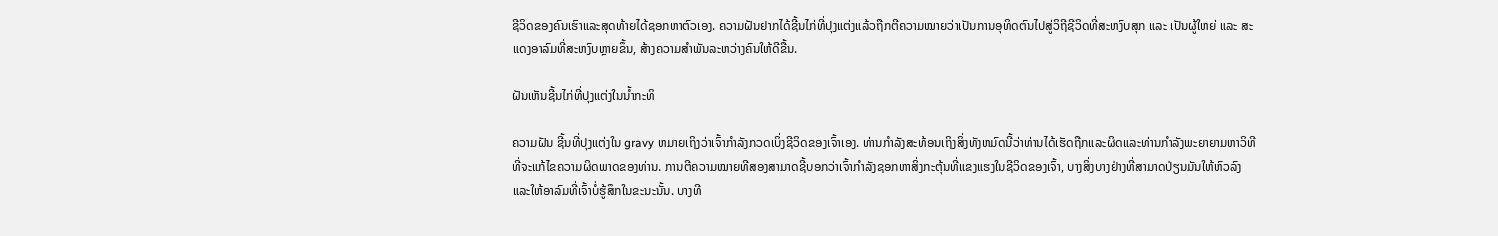ຊີວິດຂອງຄົນເຮົາແລະສຸດທ້າຍໄດ້ຊອກຫາຕົວເອງ. ຄວາມຝັນຢາກໄດ້ຊີ້ນໄກ່ທີ່ປຸງແຕ່ງແລ້ວຖືກຕີຄວາມໝາຍວ່າເປັນການອຸທິດຕົນໄປສູ່ວິຖີຊີວິດທີ່ສະຫງົບສຸກ ແລະ ເປັນຜູ້ໃຫຍ່ ແລະ ສະແດງອາລົມທີ່ສະຫງົບຫຼາຍຂຶ້ນ, ສ້າງຄວາມສຳພັນລະຫວ່າງຄົນໃຫ້ດີຂື້ນ.

ຝັນເຫັນຊີ້ນໄກ່ທີ່ປຸງແຕ່ງໃນນ້ຳກະທິ

ຄວາມຝັນ ຊີ້ນທີ່ປຸງແຕ່ງໃນ gravy ຫມາຍເຖິງວ່າເຈົ້າກໍາລັງກວດເບິ່ງຊີວິດຂອງເຈົ້າເອງ. ທ່ານກໍາລັງສະທ້ອນເຖິງສິ່ງທັງຫມົດນີ້ວ່າທ່ານໄດ້ເຮັດຖືກແລະຜິດແລະທ່ານກໍາລັງພະຍາຍາມຫາວິທີທີ່ຈະແກ້ໄຂຄວາມຜິດພາດຂອງທ່ານ. ການຕີຄວາມໝາຍທີສອງສາມາດຊີ້ບອກວ່າເຈົ້າກຳລັງຊອກຫາສິ່ງກະຕຸ້ນທີ່ແຂງແຮງໃນຊີວິດຂອງເຈົ້າ, ບາງສິ່ງບາງຢ່າງທີ່ສາມາດປ່ຽນມັນໃຫ້ຫົວລົງ ແລະໃຫ້ອາລົມທີ່ເຈົ້າບໍ່ຮູ້ສຶກໃນຂະນະນັ້ນ. ບາງທີ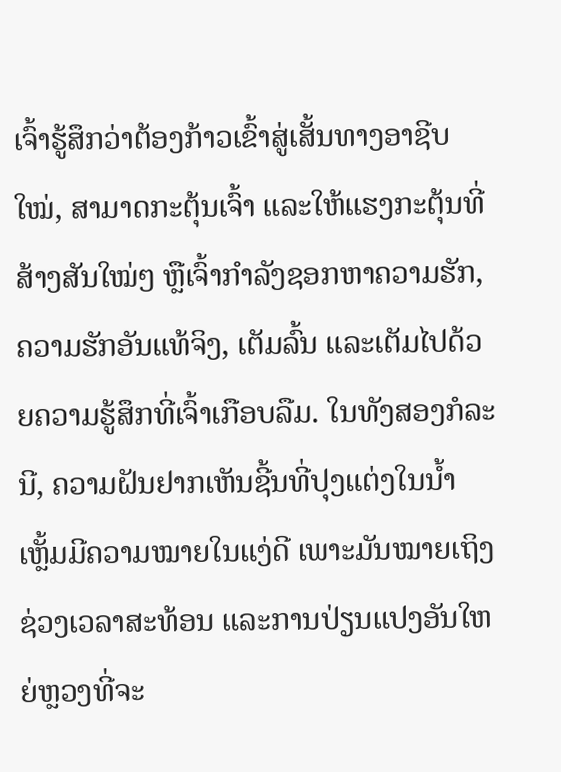ເຈົ້າຮູ້ສຶກວ່າຕ້ອງກ້າວເຂົ້າສູ່ເສັ້ນທາງອາຊີບໃໝ່, ສາມາດກະຕຸ້ນເຈົ້າ ແລະໃຫ້ແຮງກະຕຸ້ນທີ່ສ້າງສັນໃໝ່ໆ ຫຼືເຈົ້າກຳລັງຊອກຫາຄວາມຮັກ, ຄວາມຮັກອັນແທ້ຈິງ, ເຕັມລົ້ນ ແລະເຕັມໄປດ້ວຍຄວາມຮູ້ສຶກທີ່ເຈົ້າເກືອບລືມ. ໃນທັງສອງກໍລະນີ, ຄວາມຝັນຢາກເຫັນຊີ້ນທີ່ປຸງແຕ່ງໃນນ້ຳເຫຼັ້ມມີຄວາມໝາຍໃນແງ່ດີ ເພາະມັນໝາຍເຖິງຊ່ວງເວລາສະທ້ອນ ແລະການປ່ຽນແປງອັນໃຫຍ່ຫຼວງທີ່ຈະ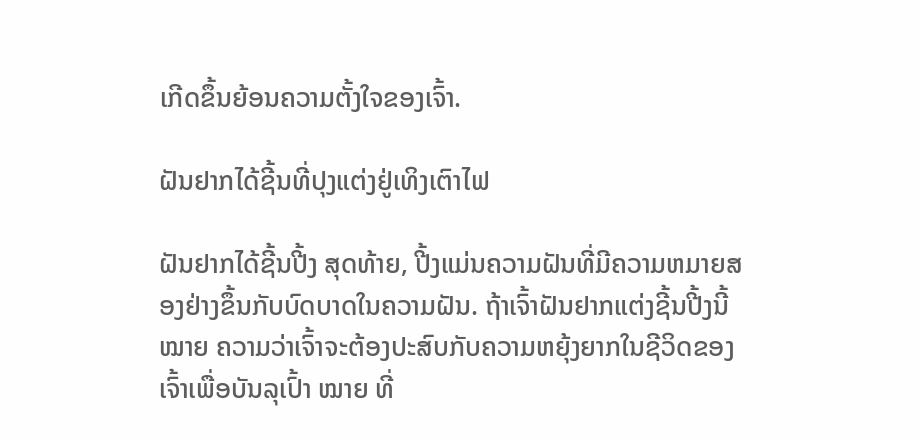ເກີດຂຶ້ນຍ້ອນຄວາມຕັ້ງໃຈຂອງເຈົ້າ.

ຝັນຢາກໄດ້ຊີ້ນທີ່ປຸງແຕ່ງຢູ່ເທິງເຕົາໄຟ

ຝັນຢາກໄດ້ຊີ້ນປີ້ງ ສຸດທ້າຍ, ປີ້ງແມ່ນຄວາມຝັນທີ່ມີຄວາມຫມາຍສອງຢ່າງຂຶ້ນກັບບົດບາດໃນຄວາມຝັນ. ຖ້າເຈົ້າຝັນຢາກແຕ່ງຊີ້ນປີ້ງນີ້ ໝາຍ ຄວາມວ່າເຈົ້າຈະຕ້ອງປະສົບກັບຄວາມຫຍຸ້ງຍາກໃນຊີວິດຂອງເຈົ້າເພື່ອບັນລຸເປົ້າ ໝາຍ ທີ່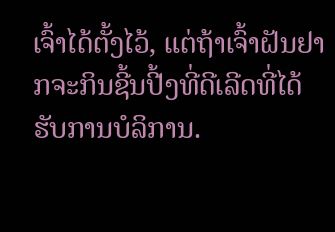ເຈົ້າໄດ້ຕັ້ງໄວ້, ແຕ່ຖ້າເຈົ້າຝັນຢາກຈະກິນຊີ້ນປີ້ງທີ່ດີເລີດທີ່ໄດ້ຮັບການບໍລິການ.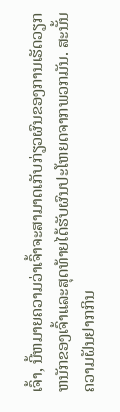ເຈົ້າ, ນີ້ຫມາຍຄວາມວ່າເຈົ້າຈະສາມາດເກັບກ່ຽວຜົນຂອງການເຮັດວຽກຫນັກຂອງເຈົ້າແລະສຸດທ້າຍໄດ້ຮັບຜົນປະໂຫຍດຈາກພວກມັນ. ສະນັ້ນ ຄວາມຝັນຢາກກິນ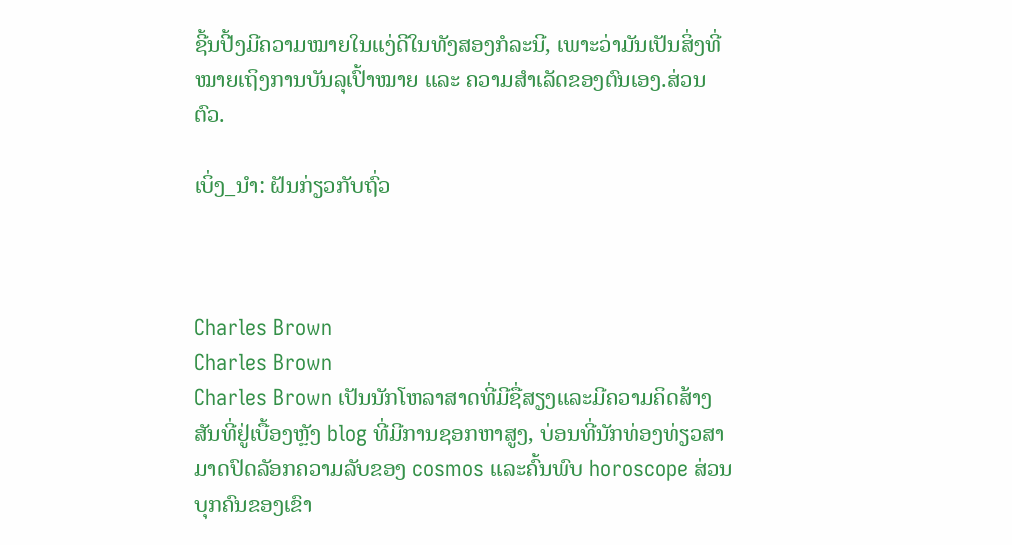ຊີ້ນປີ້ງມີຄວາມໝາຍໃນແງ່ດີໃນທັງສອງກໍລະນີ, ເພາະວ່າມັນເປັນສິ່ງທີ່ໝາຍເຖິງການບັນລຸເປົ້າໝາຍ ແລະ ຄວາມສຳເລັດຂອງຕົນເອງ.ສ່ວນຕົວ.

ເບິ່ງ_ນຳ: ຝັນກ່ຽວກັບຖົ່ວ



Charles Brown
Charles Brown
Charles Brown ເປັນນັກໂຫລາສາດທີ່ມີຊື່ສຽງແລະມີຄວາມຄິດສ້າງສັນທີ່ຢູ່ເບື້ອງຫຼັງ blog ທີ່ມີການຊອກຫາສູງ, ບ່ອນທີ່ນັກທ່ອງທ່ຽວສາມາດປົດລັອກຄວາມລັບຂອງ cosmos ແລະຄົ້ນພົບ horoscope ສ່ວນບຸກຄົນຂອງເຂົາ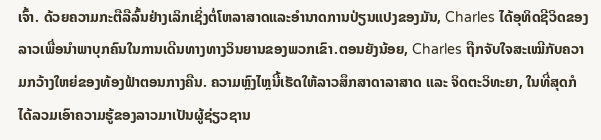ເຈົ້າ. ດ້ວຍຄວາມກະຕືລືລົ້ນຢ່າງເລິກເຊິ່ງຕໍ່ໂຫລາສາດແລະອໍານາດການປ່ຽນແປງຂອງມັນ, Charles ໄດ້ອຸທິດຊີວິດຂອງລາວເພື່ອນໍາພາບຸກຄົນໃນການເດີນທາງທາງວິນຍານຂອງພວກເຂົາ.ຕອນຍັງນ້ອຍ, Charles ຖືກຈັບໃຈສະເໝີກັບຄວາມກວ້າງໃຫຍ່ຂອງທ້ອງຟ້າຕອນກາງຄືນ. ຄວາມຫຼົງໄຫຼນີ້ເຮັດໃຫ້ລາວສຶກສາດາລາສາດ ແລະ ຈິດຕະວິທະຍາ, ໃນທີ່ສຸດກໍໄດ້ລວມເອົາຄວາມຮູ້ຂອງລາວມາເປັນຜູ້ຊ່ຽວຊານ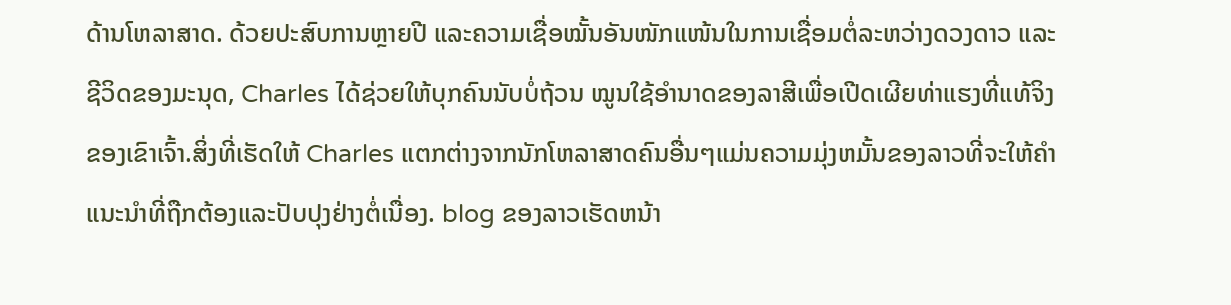ດ້ານໂຫລາສາດ. ດ້ວຍປະສົບການຫຼາຍປີ ແລະຄວາມເຊື່ອໝັ້ນອັນໜັກແໜ້ນໃນການເຊື່ອມຕໍ່ລະຫວ່າງດວງດາວ ແລະຊີວິດຂອງມະນຸດ, Charles ໄດ້ຊ່ວຍໃຫ້ບຸກຄົນນັບບໍ່ຖ້ວນ ໝູນໃຊ້ອຳນາດຂອງລາສີເພື່ອເປີດເຜີຍທ່າແຮງທີ່ແທ້ຈິງຂອງເຂົາເຈົ້າ.ສິ່ງທີ່ເຮັດໃຫ້ Charles ແຕກຕ່າງຈາກນັກໂຫລາສາດຄົນອື່ນໆແມ່ນຄວາມມຸ່ງຫມັ້ນຂອງລາວທີ່ຈະໃຫ້ຄໍາແນະນໍາທີ່ຖືກຕ້ອງແລະປັບປຸງຢ່າງຕໍ່ເນື່ອງ. blog ຂອງລາວເຮັດຫນ້າ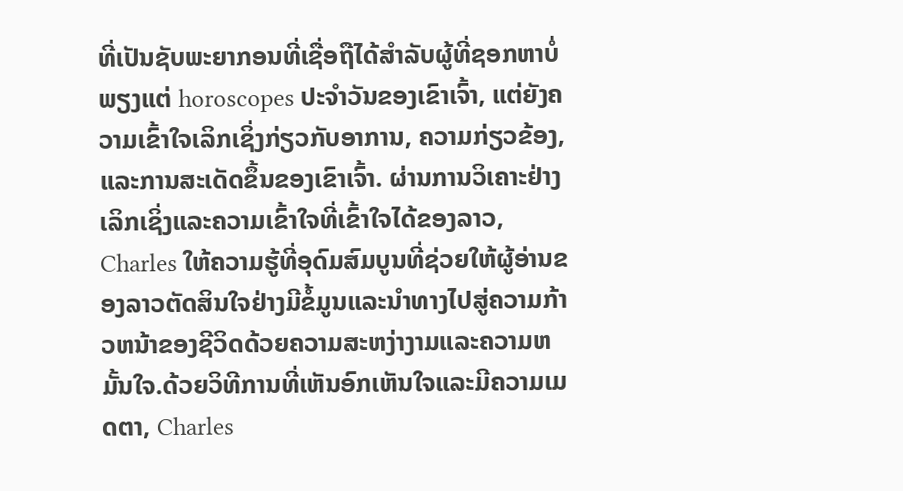ທີ່ເປັນຊັບພະຍາກອນທີ່ເຊື່ອຖືໄດ້ສໍາລັບຜູ້ທີ່ຊອກຫາບໍ່ພຽງແຕ່ horoscopes ປະຈໍາວັນຂອງເຂົາເຈົ້າ, ແຕ່ຍັງຄວາມເຂົ້າໃຈເລິກເຊິ່ງກ່ຽວກັບອາການ, ຄວາມກ່ຽວຂ້ອງ, ແລະການສະເດັດຂຶ້ນຂອງເຂົາເຈົ້າ. ຜ່ານການວິເຄາະຢ່າງເລິກເຊິ່ງແລະຄວາມເຂົ້າໃຈທີ່ເຂົ້າໃຈໄດ້ຂອງລາວ, Charles ໃຫ້ຄວາມຮູ້ທີ່ອຸດົມສົມບູນທີ່ຊ່ວຍໃຫ້ຜູ້ອ່ານຂອງລາວຕັດສິນໃຈຢ່າງມີຂໍ້ມູນແລະນໍາທາງໄປສູ່ຄວາມກ້າວຫນ້າຂອງຊີວິດດ້ວຍຄວາມສະຫງ່າງາມແລະຄວາມຫມັ້ນໃຈ.ດ້ວຍວິທີການທີ່ເຫັນອົກເຫັນໃຈແລະມີຄວາມເມດຕາ, Charles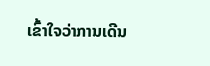ເຂົ້າໃຈວ່າການເດີນ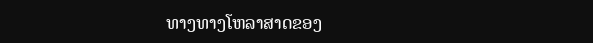ທາງທາງໂຫລາສາດຂອງ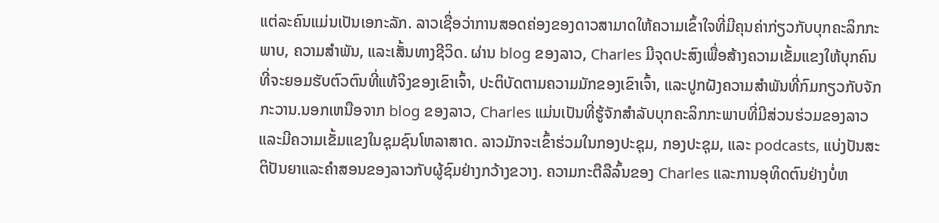ແຕ່ລະຄົນແມ່ນເປັນເອກະລັກ. ລາວເຊື່ອວ່າການສອດຄ່ອງຂອງດາວສາມາດໃຫ້ຄວາມເຂົ້າໃຈທີ່ມີຄຸນຄ່າກ່ຽວກັບບຸກຄະລິກກະພາບ, ຄວາມສໍາພັນ, ແລະເສັ້ນທາງຊີວິດ. ຜ່ານ blog ຂອງລາວ, Charles ມີຈຸດປະສົງເພື່ອສ້າງຄວາມເຂັ້ມແຂງໃຫ້ບຸກຄົນທີ່ຈະຍອມຮັບຕົວຕົນທີ່ແທ້ຈິງຂອງເຂົາເຈົ້າ, ປະຕິບັດຕາມຄວາມມັກຂອງເຂົາເຈົ້າ, ແລະປູກຝັງຄວາມສໍາພັນທີ່ກົມກຽວກັບຈັກກະວານ.ນອກເຫນືອຈາກ blog ຂອງລາວ, Charles ແມ່ນເປັນທີ່ຮູ້ຈັກສໍາລັບບຸກຄະລິກກະພາບທີ່ມີສ່ວນຮ່ວມຂອງລາວແລະມີຄວາມເຂັ້ມແຂງໃນຊຸມຊົນໂຫລາສາດ. ລາວມັກຈະເຂົ້າຮ່ວມໃນກອງປະຊຸມ, ກອງປະຊຸມ, ແລະ podcasts, ແບ່ງປັນສະຕິປັນຍາແລະຄໍາສອນຂອງລາວກັບຜູ້ຊົມຢ່າງກວ້າງຂວາງ. ຄວາມກະຕືລືລົ້ນຂອງ Charles ແລະການອຸທິດຕົນຢ່າງບໍ່ຫ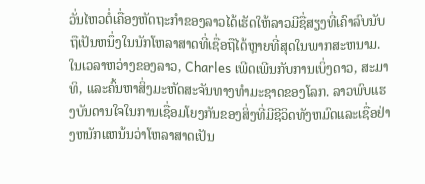ວັ່ນໄຫວຕໍ່ເຄື່ອງຫັດຖະກໍາຂອງລາວໄດ້ເຮັດໃຫ້ລາວມີຊື່ສຽງທີ່ເຄົາລົບນັບຖືເປັນຫນຶ່ງໃນນັກໂຫລາສາດທີ່ເຊື່ອຖືໄດ້ຫຼາຍທີ່ສຸດໃນພາກສະຫນາມ.ໃນເວລາຫວ່າງຂອງລາວ, Charles ເພີດເພີນກັບການເບິ່ງດາວ, ສະມາທິ, ແລະຄົ້ນຫາສິ່ງມະຫັດສະຈັນທາງທໍາມະຊາດຂອງໂລກ. ລາວພົບແຮງບັນດານໃຈໃນການເຊື່ອມໂຍງກັນຂອງສິ່ງທີ່ມີຊີວິດທັງຫມົດແລະເຊື່ອຢ່າງຫນັກແຫນ້ນວ່າໂຫລາສາດເປັນ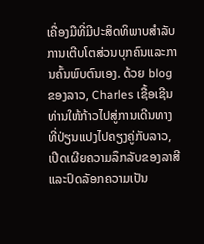ເຄື່ອງມືທີ່ມີປະສິດທິພາບສໍາລັບການເຕີບໂຕສ່ວນບຸກຄົນແລະການຄົ້ນພົບຕົນເອງ. ດ້ວຍ blog ຂອງລາວ, Charles ເຊື້ອເຊີນທ່ານໃຫ້ກ້າວໄປສູ່ການເດີນທາງທີ່ປ່ຽນແປງໄປຄຽງຄູ່ກັບລາວ, ເປີດເຜີຍຄວາມລຶກລັບຂອງລາສີແລະປົດລັອກຄວາມເປັນ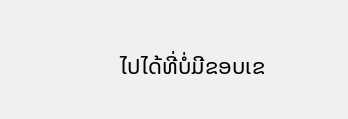ໄປໄດ້ທີ່ບໍ່ມີຂອບເຂ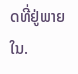ດທີ່ຢູ່ພາຍໃນ.